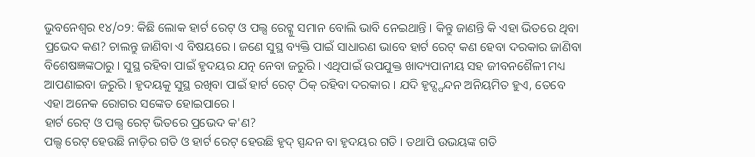ଭୁବନେଶ୍ୱର ୧୪/୦୨: କିଛି ଲୋକ ହାର୍ଟ ରେଟ୍ ଓ ପଲ୍ସ ରେଟ୍କୁ ସମାନ ବୋଲି ଭାବି ନେଇଥାନ୍ତି । କିନ୍ତୁ ଜାଣନ୍ତି କି ଏହା ଭିତରେ ଥିବା ପ୍ରଭେଦ କଣ? ଚାଲନ୍ତୁ ଜାଣିବା ଏ ବିଷୟରେ । ଜଣେ ସୁସ୍ଥ ବ୍ୟକ୍ତି ପାଇଁ ସାଧାରଣ ଭାବେ ହାର୍ଟ ରେଟ୍ କଣ ହେବା ଦରକାର ଜାଣିବା ବିଶେଷଜ୍ଞଙ୍କଠାରୁ । ସୁସ୍ଥ ରହିବା ପାଇଁ ହୃଦୟର ଯତ୍ନ ନେବା ଜରୁରି । ଏଥିପାଇଁ ଉପଯୁକ୍ତ ଖାଦ୍ୟପାନୀୟ ସହ ଜୀବନଶୈଳୀ ମଧ୍ୟ ଆପଣାଇବା ଜରୁରି । ହୃଦୟକୁ ସୁସ୍ଥ ରଖିବା ପାଇଁ ହାର୍ଟ ରେଟ୍ ଠିକ୍ ରହିବା ଦରକାର । ଯଦି ହୃଦ୍ସ୍ପନ୍ଦନ ଅନିୟମିତ ହୁଏ, ତେବେ ଏହା ଅନେକ ରୋଗର ସଙ୍କେତ ହୋଇପାରେ ।
ହାର୍ଟ ରେଟ୍ ଓ ପଲ୍ସ ରେଟ୍ ଭିତରେ ପ୍ରଭେଦ କ'ଣ?
ପଲ୍ସ ରେଟ୍ ହେଉଛି ନାଡ଼ିର ଗତି ଓ ହାର୍ଟ ରେଟ୍ ହେଉଛି ହୃଦ୍ ସ୍ପନ୍ଦନ ବା ହୃଦୟର ଗତି । ତଥାପି ଉଭୟଙ୍କ ଗତି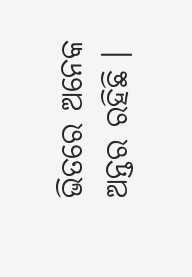ଭିତରେ ଅନେକ ଅନ୍ତର ରହିଛି ।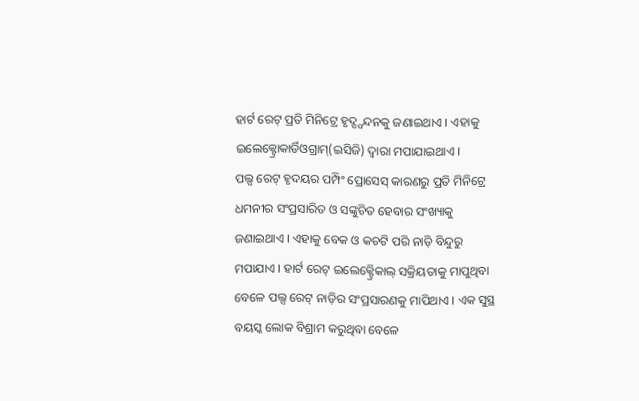ହାର୍ଟ ରେଟ୍ ପ୍ରତି ମିନିଟ୍ରେ ହୃଦ୍ସ୍ପନ୍ଦନକୁ ଜଣାଇଥାଏ । ଏହାକୁ ଇଲେକ୍ଟ୍ରୋକାର୍ଡିଓଗ୍ରାମ୍(ଇସିଜି) ଦ୍ୱାରା ମପାଯାଇଥାଏ ।
ପଲ୍ସ ରେଟ୍ ହୃଦୟର ପମ୍ପିଂ ପ୍ରୋସେସ୍ କାରଣରୁ ପ୍ରତି ମିନିଟ୍ରେ ଧମନୀର ସଂପ୍ରସାରିତ ଓ ସଙ୍କୁଚିତ ହେବାର ସଂଖ୍ୟାକୁ ଜଣାଇଥାଏ । ଏହାକୁ ବେକ ଓ କଚଟି ପରି ନାଡ଼ି ବିନ୍ଦୁରୁ ମପାଯାଏ । ହାର୍ଟ ରେଟ୍ ଇଲେକ୍ଟ୍ରେିକାଲ୍ ସକ୍ରିୟତାକୁ ମାପୁଥିବା ବେଳେ ପଲ୍ସ ରେଟ୍ ନାଡ଼ିର ସଂପ୍ରସାରଣକୁ ମାପିଥାଏ । ଏକ ସୁସ୍ଥ ବୟସ୍କ ଲୋକ ବିଶ୍ରାମ କରୁଥିବା ବେଳେ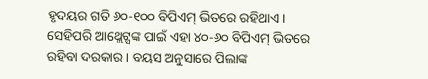ହୃଦୟର ଗତି ୬୦-୧୦୦ ବିପିଏମ୍ ଭିତରେ ରହିଥାଏ । ସେହିପରି ଆଥ୍ଲେଟ୍ସଙ୍କ ପାଇଁ ଏହା ୪୦-୬୦ ବିପିଏମ୍ ଭିତରେ ରହିବା ଦରକାର । ବୟସ ଅନୁସାରେ ପିଲାଙ୍କ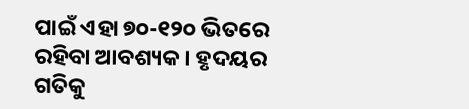ପାଇଁ ଏହା ୭୦-୧୨୦ ଭିତରେ ରହିବା ଆବଶ୍ୟକ । ହୃଦୟର ଗତିକୁ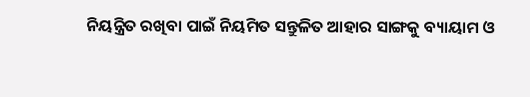ନିୟନ୍ତ୍ରିତ ରଖିବା ପାଇଁ ନିୟମିତ ସନ୍ତୁଳିତ ଆହାର ସାଙ୍ଗକୁ ବ୍ୟାୟାମ ଓ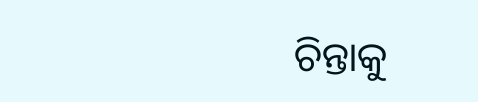ଚିନ୍ତାକୁ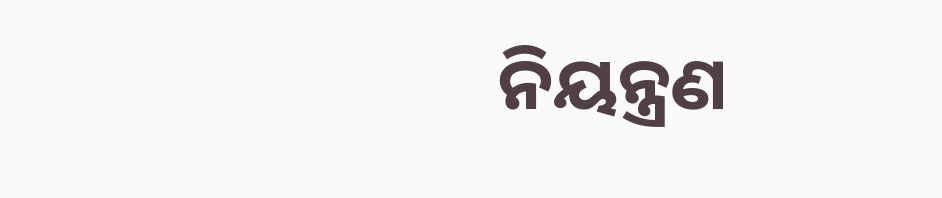ନିୟନ୍ତ୍ରଣ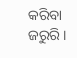କରିବା ଜରୁରି ।